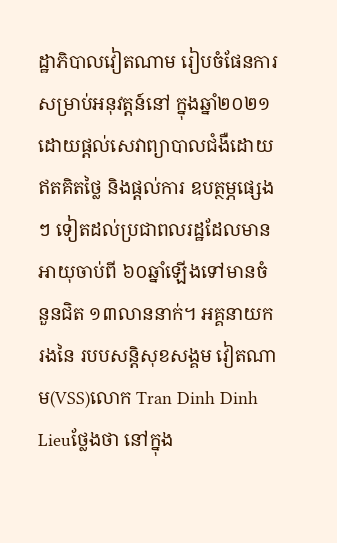ដ្ឋាភិបាលវៀតណាម រៀបចំផែនការ សម្រាប់អនុវត្តន៍នៅ ក្នុងឆ្នាំ២០២១ ដោយផ្តល់សេវាព្យាបាលជំងឺដោយ ឥតគិតថ្លៃ និងផ្តល់ការ ឧបត្ថម្ភផ្សេងៗ ទៀតដល់ប្រជាពលរដ្ឋដែលមានអាយុចាប់ពី ៦០ឆ្នាំឡើងទៅមានចំ នួនជិត ១៣លាននាក់។ អគ្គនាយករងនៃ របបសន្តិសុខសង្គម វៀតណាម(VSS)លោក Tran Dinh Dinh Lieuថ្លែងថា នៅក្នុង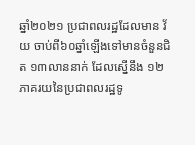ឆ្នាំ២០២១ ប្រជាពលរដ្ឋដែលមាន វ័យ ចាប់ពី៦០ឆ្នាំឡើងទៅមានចំនួនជិត ១៣លាននាក់ ដែលស្នើនឹង ១២ភាគរយនៃប្រជាពលរដ្ឋទូ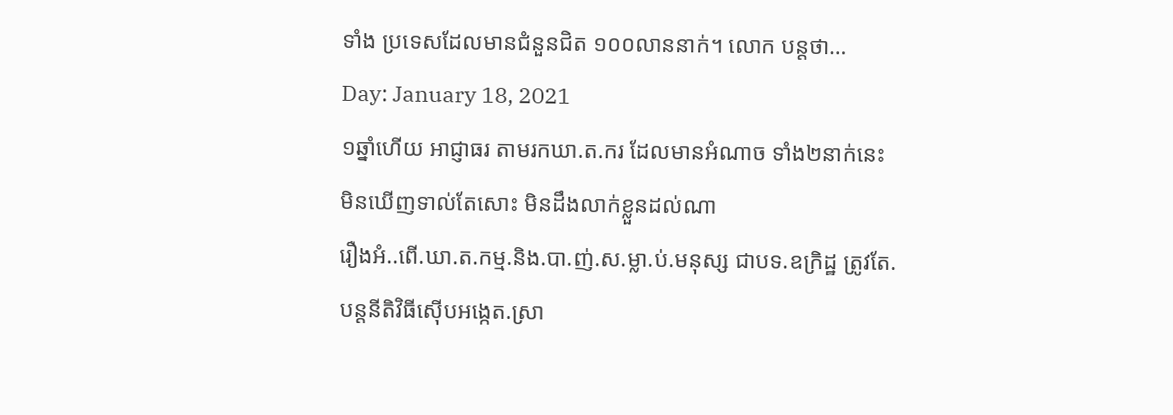ទាំង ប្រទេសដែលមានជំនួនជិត ១០០លាននាក់។ លោក បន្តថា…
Day: January 18, 2021
១ឆ្នាំហើយ អាជ្ញាធរ តាមរកឃា.ត.ករ ដែលមានអំណាច ទាំង២នាក់នេះ មិនឃើញទាល់តែសោះ មិនដឹងលាក់ខ្លួនដល់ណា
រឿងអំ..ពើ.ឃា.ត.កម្ម.និង.បា.ញ់.ស.ម្លា.ប់.មនុស្ស ជាបទ.ឧក្រិដ្ឋ ត្រូវតែ.បន្តនីតិវិធីស៊ើបអង្កេត.ស្រា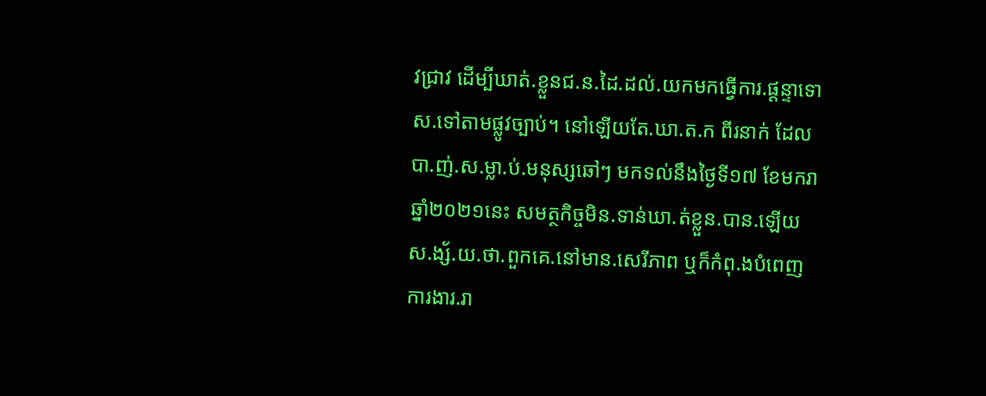វជ្រាវ ដើម្បីឃាត់.ខ្លួនជ.ន.ដៃ.ដល់.យកមកធ្វើការ.ផ្ដន្ទាទោស.ទៅតាមផ្លូវច្បាប់។ នៅឡើយតែ.ឃា.ត.ក ពីរនាក់ ដែលបា.ញ់.ស.ម្លា.ប់.មនុស្សឆៅៗ មកទល់នឹងថ្ងៃទី១៧ ខែមករា ឆ្នាំ២០២១នេះ សមត្ថកិច្ចមិន.ទាន់ឃា.ត់ខ្លួន.បាន.ឡើយ ស.ង្ស័.យ.ថា.ពួកគេ.នៅមាន.សេរីភាព ឬក៏កំពុ.ងបំពេញការងារ.រា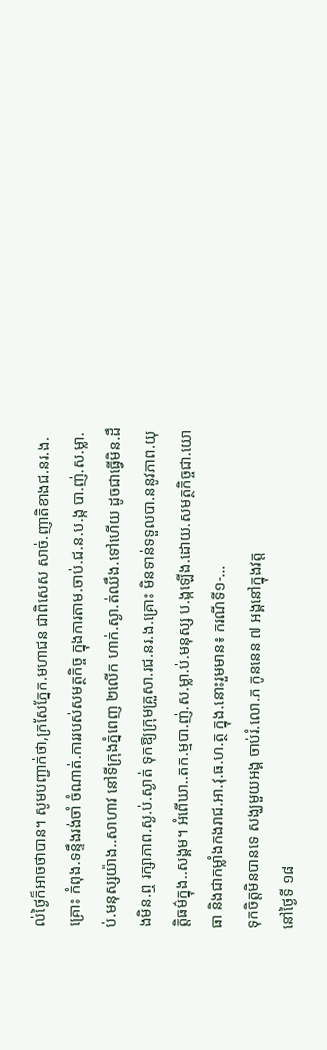ល់ថ្ងៃក៏អាចថាបាន។ សូមបញ្ជាក់ថា,ក្រសែភ្នែក.មហាជន ជាពិសេស សាច់.ញាតិខាងជ.នរ.ង.គ្រោះ កំពុង.ទន្ទឹងរង់ចាំ ចំណាត់.ការរបស់សមត្ថកិច្ច ក្នុងការតាម.ចាប់.ជ.ន.ប.ង្ក បា.ញ់.ស.ម្លា.ប់.មនុស្សយ៉ាង..សាហាវ នៅទីក្រុងភ្នំពេញ ២លើក ហាក់.ស្ងា.ត់ឈឹង.ទៅហើយ ដូចជាធ្វើមិន.ដឹងមិន.ឮ រក្សាភាព.ស្ង.ប់.ស្ងាត់ ទុកឱ្យក្រុមគ្រួសា.រជ.នរ.ង.គ្រោះ មិនទាន់ទទួលបា.ននូវភាព.យុត្តិធម៌ក្នុង..សង្គម។ អំពើឃា..តក.ម្មបា.ញ់.ស.ម្លា.ប់.មនុស្ស ប.ង្កឡើង.ដោយ.សមត្ថកិច្ចជា.យោធា និងជាកម្លាំងកងរាជ.អា.វុ.ធ.ហ.ត្ថ ក្នុង.នោះរួមមាន៖ ករណីទី១-…
ទុកចិត្តមិនបានទេ សង្ឃមួយអង្គ ចាប់រំ.លោ.ភ កូននេន ៧ អង្គនៅក្នុងវត្ត
នៅថ្ងៃទី ១៨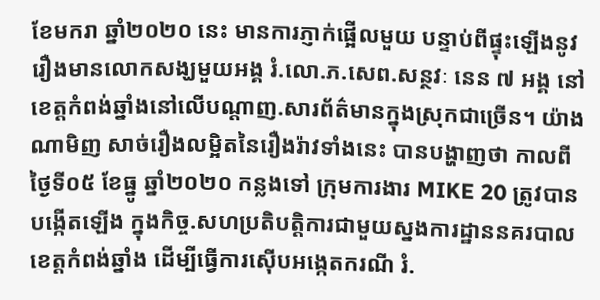ខែមករា ឆ្នាំ២០២០ នេះ មានការភ្ញាក់ផ្អើលមួយ បន្ទាប់ពីផ្ទុះឡើងនូវរឿងមានលោកសង្ឃមួយអង្គ រំ.លោ.ភ.សេព.សន្ថវៈ នេន ៧ អង្គ នៅខេត្តកំពង់ឆ្នាំងនៅលើបណ្ដាញ.សារព័ត៌មានក្នុងស្រុកជាច្រើន។ យ៉ាងណាមិញ សាច់រឿងលម្អិតនៃរឿងរ៉ាវទាំងនេះ បានបង្ហាញថា កាលពីថ្ងៃទី០៥ ខែធ្នូ ឆ្នាំ២០២០ កន្លងទៅ ក្រុមការងារ MIKE 20 ត្រូវបានបង្កើតឡើង ក្នុងកិច្ច.សហប្រតិបត្តិការជាមួយស្នងការដ្ឋាននគរបាលខេត្តកំពង់ឆ្នាំង ដើម្បីធ្វើការស៊ើបអង្កេតករណី រំ.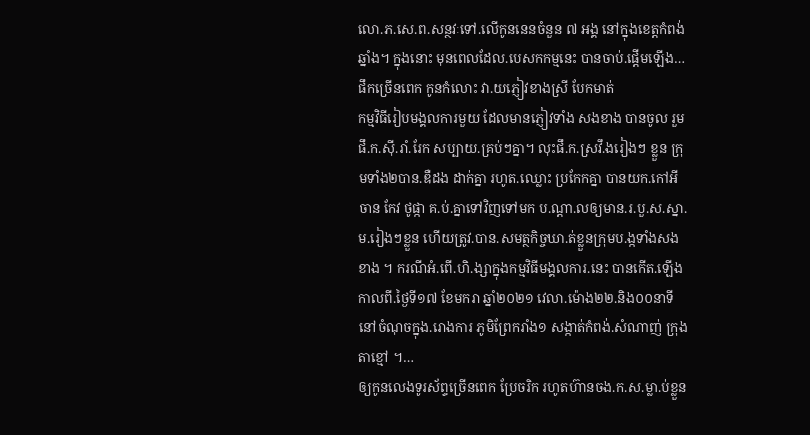លោ.ភ.សេ.ព.សន្ថវៈទៅ.លើកូននេនចំនួន ៧ អង្គ នៅក្នុងខេត្តកំពង់ឆ្នាំង។ ក្នុងនោះ មុនពេលដែល.បេសកកម្មនេះ បានចាប់.ផ្តើមឡើង…
ផឹកច្រើនពេក កូនកំលោះ វា.យភ្ញៀវខាងស្រី បែកមាត់
កម្មវិធីរៀបមង្គលការមួយ ដែលមានភ្ញៀវទាំង សងខាង បានចូល រួម ផឹ.ក.ស៊ី.រាំ.រែក សប្បាយ.គ្រប់ៗគ្នា។ លុះផឹ.ក.ស្រវឹ.ងរៀងៗ ខ្លួន ក្រុមទាំង២បាន.ឌឺដង ដាក់គ្នា រហូត.ឈ្លោះ ប្រកែកគ្នា បានយក.កៅអី ចាន កែវ ថូផ្កា គ.ប់.គ្នាទៅវិញទៅមក ប.ណ្តា.លឲ្យមាន.រ.បួ.ស.ស្នា.ម.រៀងៗខ្លួន ហើយត្រូវ.បាន.សមត្ថកិច្ចឃា.ត់ខ្លួនក្រុមប.ង្កទាំងសងខាង ។ ករណីអំ.ពើ.ហិ.ង្សាក្នុងកម្មវិធីមង្គលការ.នេះ បានកើត.ឡើង កាលពី.ថ្ងៃទី១៧ ខែមករា ឆ្នាំ២០២១ វេលា.ម៉ោង២២.និង០០នាទី នៅចំណុចក្នុង.រោងការ ភូមិព្រែករាំង១ សង្កាត់កំពង់.សំណាញ់ ក្រុងតាខ្មៅ ។…
ឲ្យកូនលេងទូរស័ព្ទច្រើនពេក ប្រែចរិក រហូតហ៊ានចង.ក.ស.ម្លា.ប់ខ្លួន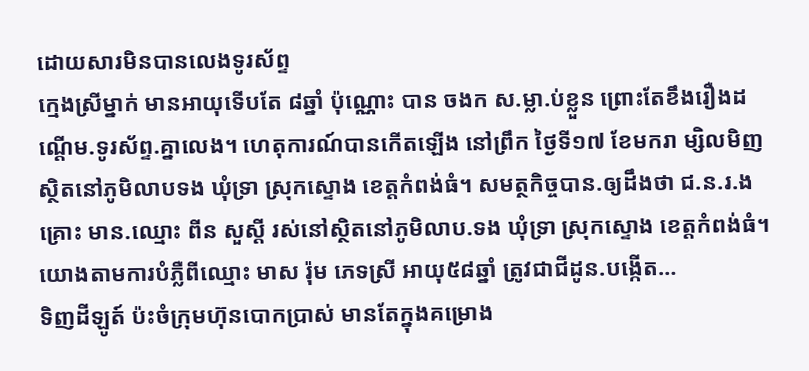ដោយសារមិនបានលេងទូរស័ព្ទ
ក្មេងស្រីម្នាក់ មានអាយុទើបតែ ៨ឆ្នាំ ប៉ុណ្ណោះ បាន ចងក ស.ម្លា.ប់ខ្លួន ព្រោះតែខឹងរឿងដណ្តើម.ទូរស័ព្ទ.គ្នាលេង។ ហេតុការណ៍បានកើតឡើង នៅព្រឹក ថ្ងៃទី១៧ ខែមករា ម្សិលមិញ ស្ថិតនៅភូមិលាបទង ឃុំទ្រា ស្រុកស្ទោង ខេត្តកំពង់ធំ។ សមត្ថកិច្ចបាន.ឲ្យដឹងថា ជ.ន.រ.ងគ្រោះ មាន.ឈ្មោះ ពីន សួស្តី រស់នៅស្ថិតនៅភូមិលាប.ទង ឃុំទ្រា ស្រុកស្ទោង ខេត្តកំពង់ធំ។ យោងតាមការបំភ្លឺពីឈ្មោះ មាស រ៉ុម ភេទស្រី អាយុ៥៨ឆ្នាំ ត្រូវជាជីដូន.បង្កើត…
ទិញដីឡូត៍ ប៉ះចំក្រុមហ៊ុនបោកប្រាស់ មានតែក្នុងគម្រោង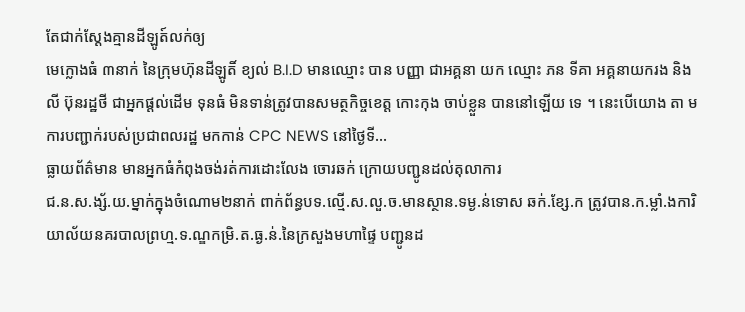តែជាក់ស្តែងគ្មានដីឡូត៍លក់ឲ្យ
មេក្លោងធំ ៣នាក់ នៃក្រុមហ៊ុនដីឡូតិ៍ ខ្យល់ B.I.D មានឈ្មោះ បាន បញ្ញា ជាអគ្គនា យក ឈ្មោះ ភន ទីគា អគ្គនាយករង និង លី ប៊ុនរដ្ឋថី ជាអ្នកផ្តល់ដើម ទុនធំ មិនទាន់ត្រូវបានសមត្ថកិច្ចខេត្ត កោះកុង ចាប់ខ្លួន បាននៅឡើយ ទេ ។ នេះបើយោង តា មការបញ្ជាក់របស់ប្រជាពលរដ្ឋ មកកាន់ CPC NEWS នៅថ្ងៃទី…
ធ្លាយព័ត៌មាន មានអ្នកធំកំពុងចង់រត់ការដោះលែង ចោរឆក់ ក្រោយបញ្ជូនដល់តុលាការ
ជ.ន.ស.ង្ស័.យ.ម្នាក់ក្នុងចំណោម២នាក់ ពាក់ព័ន្ធបទ.ល្មើ.ស.លួ.ច.មានស្ថាន.ទម្ង.ន់ទោស ឆក់.ខ្សែ.ក ត្រូវបាន.ក.ម្លាំ.ងការិយាល័យនគរបាលព្រហ្ម.ទ.ណ្ឌកម្រិ.ត.ធ្ង.ន់.នៃក្រសួងមហាផ្ទៃ បញ្ជូនដ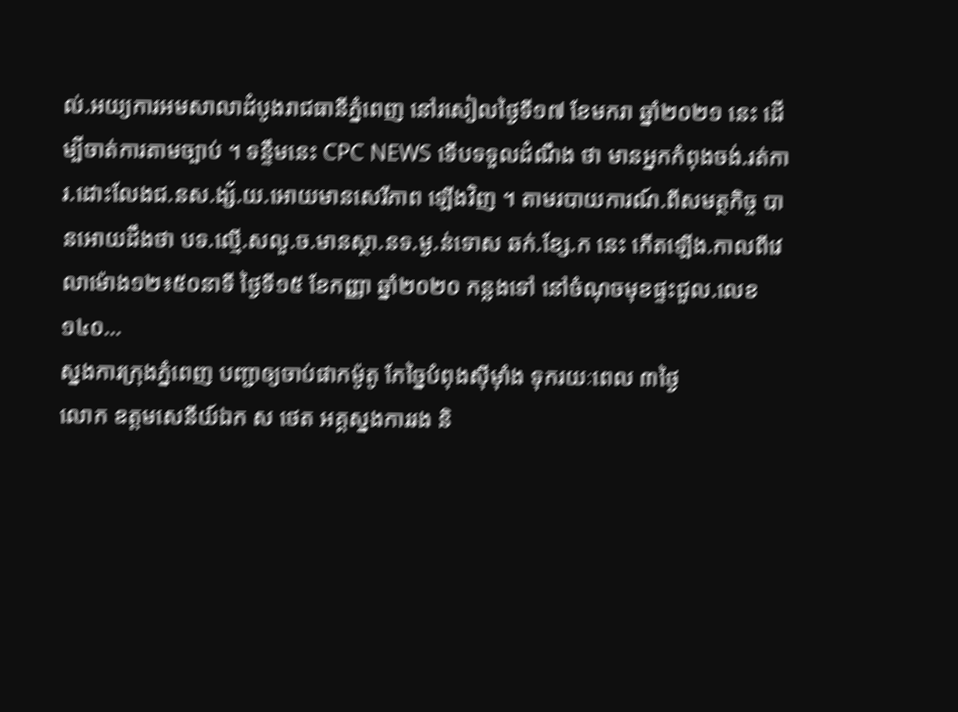ល់.អយ្យការអមសាលាដំបូងរាជធានីភ្នំពេញ នៅរសៀលថ្ងៃទី១៧ ខែមករា ឆ្នាំ២០២១ នេះ ដើម្បីចាត់ការតាមច្បាប់ ។ ទន្ទឹមនេះ CPC NEWS ទើបទទួលដំណឹង ថា មានអ្នកកំពុងចង់.រត់ការ.ដោះលែងជ.នស.ង្ស័.យ.អោយមានសេរីភាព ឡើងវិញ ។ តាមរបាយការណ៍.ពីសមត្ថកិច្ច បានអោយដឹងថា បទ.ល្មើ.សលួ.ច.មានស្ថា.នទ.ម្ង.ន់ទោស ឆក់.ខ្សែ.ក នេះ កើតឡើង.កាលពីវេលាម៉ោង១២៖៥០នាទី ថ្ងៃទី១៥ ខែកញ្ញា ឆ្នាំ២០២០ កន្លងទៅ នៅចំណុចមុខផ្ទះជួល.លេខ១៤០…
ស្នងការក្រុងភ្នំពេញ បញ្ជាឲ្យចាប់ផាកម៉ូតូ កែច្នៃបំពុងស៊ីមុាំង ទុករយៈពេល ៣ថ្ងៃ
លោក ឧត្តមសេនីយ៍ឯក ស ថេត អគ្គស្នងការរង និ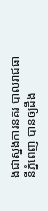ងជាស្នងការនគរ បាលរាជធានីភ្នំពេញ បានឲ្យដឹង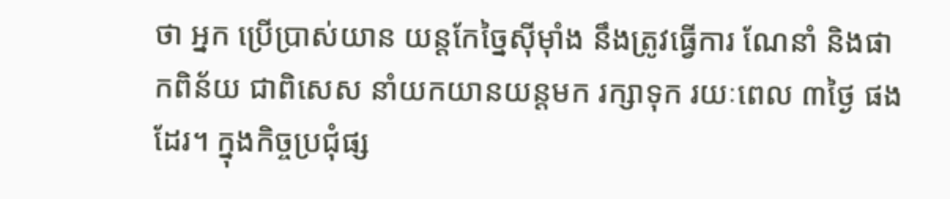ថា អ្នក ប្រើប្រាស់យាន យន្តកែច្នៃស៊ីម៉ាំង នឹងត្រូវធ្វើការ ណែនាំ និងផាកពិន័យ ជាពិសេស នាំយកយានយន្តមក រក្សាទុក រយៈពេល ៣ថ្ងៃ ផងដែរ។ ក្នុងកិច្ចប្រជុំផ្ស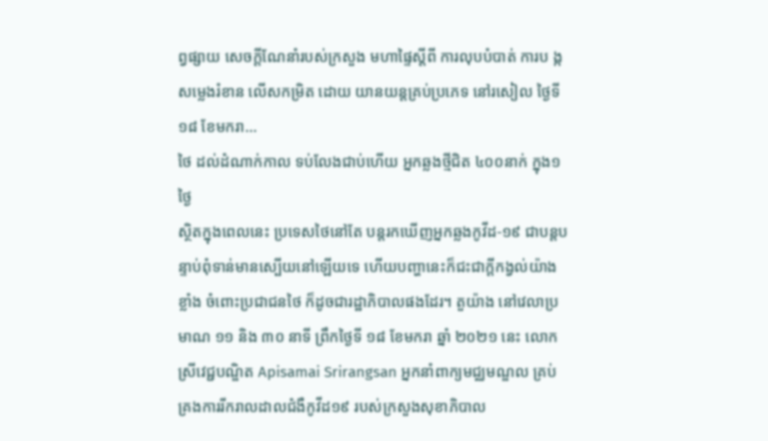ព្វផ្សាយ សេចក្តីណែនាំរបស់ក្រសួង មហាផ្ទៃស្តីពី ការលុបបំបាត់ ការប ង្កសម្លេងរំខាន លើសកម្រិត ដោយ យានយន្តគ្រប់ប្រភេទ នៅរសៀល ថ្ងៃទី១៨ ខែមករា…
ថៃ ដល់ដំណាក់កាល ទប់លែងជាប់ហើយ អ្នកឆ្លងថ្មីជិត ៤០០នាក់ ក្នុង១ថ្ងៃ
ស្ថិតក្នុងពេលនេះ ប្រទេសថៃនៅតែ បន្តរកឃើញអ្នកឆ្លងកូវីដ-១៩ ជាបន្តបន្ទាប់ពុំទាន់មានស្បើយនៅឡើយទេ ហើយបញ្ហានេះក៏ជះជាក្ដីកង្វល់យ៉ាងខ្លាំង ចំពោះប្រជាជនថៃ ក៏ដូចជារដ្ឋាភិបាលផងដែរ។ តួយ៉ាង នៅវេលាប្រមាណ ១១ និង ៣០ នាទី ព្រឹកថ្ងៃទី ១៨ ខែមករា ឆ្នាំ ២០២១ នេះ លោកស្រីវេជ្ជបណ្ឌិត Apisamai Srirangsan អ្នកនាំពាក្យមជ្ឈមណ្ឌល គ្រប់គ្រងការរីករាលដាលជំងឺកូវីដ១៩ របស់ក្រសួងសុខាភិបាល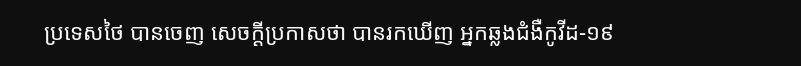ប្រទេសថៃ បានចេញ សេចក្ដីប្រកាសថា បានរកឃើញ អ្នកឆ្លងជំងឺកូវីដ-១៩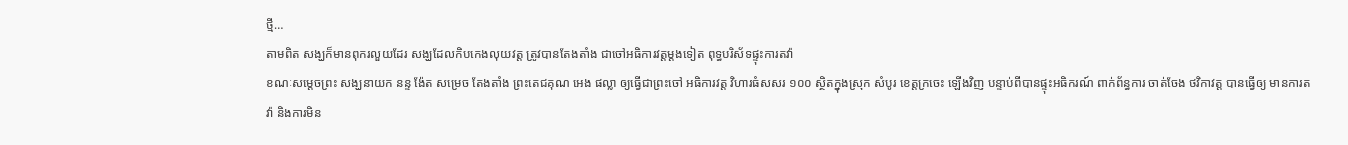ថ្មី…
តាមពិត សង្ឃក៏មានពុករលួយដែរ សង្ឃដែលកិបកេងលុយវត្ត ត្រូវបានតែងតាំង ជាចៅអធិការវត្តម្តងទៀត ពុទ្ធបរិស័ទផ្ទុះការតវ៉ា
ខណៈសម្តេចព្រះ សង្ឃនាយក នន្ទ ង៉ែត សម្រេច តែងតាំង ព្រះតេជគុណ អេង ផល្លា ឲ្យធ្វើជាព្រះចៅ អធិការវត្ត វិហារធំសសរ ១០០ ស្ថិតក្នុងស្រុក សំបូរ ខេត្តក្រចេះ ឡើងវិញ បន្ទាប់ពីបានផ្ទុះអធិករណ៍ ពាក់ព័ន្ធការ ចាត់ចែង ថវិកាវត្ត បានធ្វើឲ្យ មានការតវ៉ា និងការមិន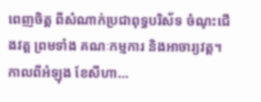ពេញចិត្ត ពីសំណាក់ប្រជាពុទ្ធបរិស័ទ ចំណុះជើងវត្ត ព្រមទាំង គណៈកម្មការ និងអាចារ្យវត្ត។ កាលពីអំឡុង ខែសីហា…